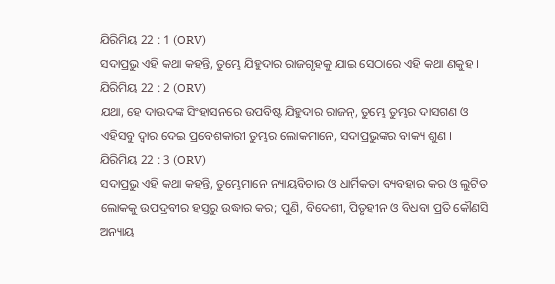ଯିରିମିୟ 22 : 1 (ORV)
ସଦାପ୍ରଭୁ ଏହି କଥା କହନ୍ତି, ତୁମ୍ଭେ ଯିହୁଦାର ରାଜଗୃହକୁ ଯାଇ ସେଠାରେ ଏହି କଥା ଣକୁହ ।
ଯିରିମିୟ 22 : 2 (ORV)
ଯଥା, ହେ ଦାଉଦଙ୍କ ସିଂହାସନରେ ଉପବିଷ୍ଟ ଯିହୁଦାର ରାଜନ୍, ତୁମ୍ଭେ ତୁମ୍ଭର ଦାସଗଣ ଓ ଏହିସବୁ ଦ୍ଵାର ଦେଇ ପ୍ରବେଶକାରୀ ତୁମ୍ଭର ଲୋକମାନେ, ସଦାପ୍ରଭୁଙ୍କର ବାକ୍ୟ ଶୁଣ ।
ଯିରିମିୟ 22 : 3 (ORV)
ସଦାପ୍ରଭୁ ଏହି କଥା କହନ୍ତି, ତୁମ୍ଭେମାନେ ନ୍ୟାୟବିଚାର ଓ ଧାର୍ମିକତା ବ୍ୟବହାର କର ଓ ଲୁଟିତ ଲୋକକୁ ଉପଦ୍ରବୀର ହସ୍ତରୁ ଉଦ୍ଧାର କର; ପୁଣି, ବିଦେଶୀ, ପିତୃହୀନ ଓ ବିଧବା ପ୍ରତି କୌଣସି ଅନ୍ୟାୟ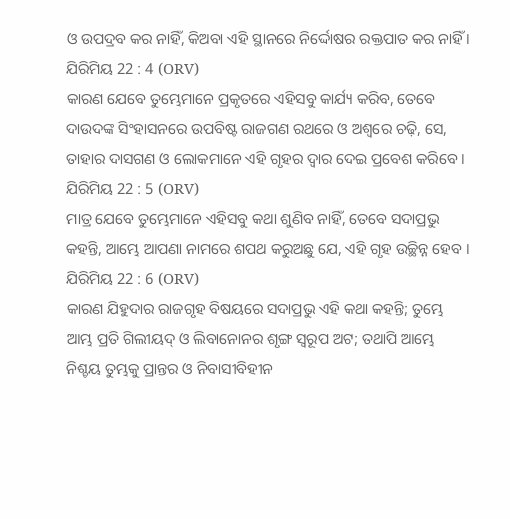ଓ ଉପଦ୍ରବ କର ନାହିଁ, କିଅବା ଏହି ସ୍ଥାନରେ ନିର୍ଦ୍ଦୋଷର ରକ୍ତପାତ କର ନାହିଁ ।
ଯିରିମିୟ 22 : 4 (ORV)
କାରଣ ଯେବେ ତୁମ୍ଭେମାନେ ପ୍ରକୃତରେ ଏହିସବୁ କାର୍ଯ୍ୟ କରିବ, ତେବେ ଦାଉଦଙ୍କ ସିଂହାସନରେ ଉପବିଷ୍ଟ ରାଜଗଣ ରଥରେ ଓ ଅଶ୍ଵରେ ଚଢ଼ି, ସେ, ତାହାର ଦାସଗଣ ଓ ଲୋକମାନେ ଏହି ଗୃହର ଦ୍ଵାର ଦେଇ ପ୍ରବେଶ କରିବେ ।
ଯିରିମିୟ 22 : 5 (ORV)
ମାତ୍ର ଯେବେ ତୁମ୍ଭେମାନେ ଏହିସବୁ କଥା ଶୁଣିବ ନାହିଁ, ତେବେ ସଦାପ୍ରଭୁ କହନ୍ତି, ଆମ୍ଭେ ଆପଣା ନାମରେ ଶପଥ କରୁଅଛୁ ଯେ, ଏହି ଗୃହ ଉଚ୍ଛିନ୍ନ ହେବ ।
ଯିରିମିୟ 22 : 6 (ORV)
କାରଣ ଯିହୁଦାର ରାଜଗୃହ ବିଷୟରେ ସଦାପ୍ରଭୁ ଏହି କଥା କହନ୍ତି; ତୁମ୍ଭେ ଆମ୍ଭ ପ୍ରତି ଗିଲୀୟଦ୍ ଓ ଲିବାନୋନର ଶୃଙ୍ଗ ସ୍ଵରୂପ ଅଟ; ତଥାପି ଆମ୍ଭେ ନିଶ୍ଚୟ ତୁମ୍ଭକୁ ପ୍ରାନ୍ତର ଓ ନିବାସୀବିହୀନ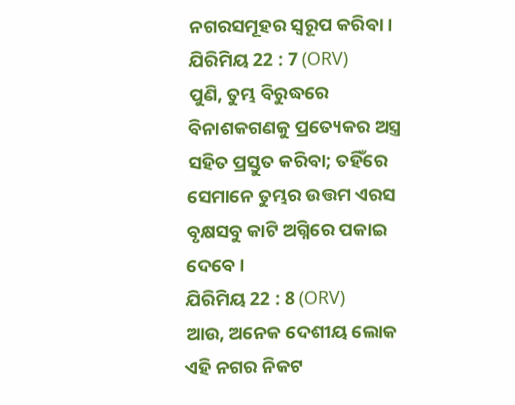ନଗରସମୂହର ସ୍ଵରୂପ କରିବା ।
ଯିରିମିୟ 22 : 7 (ORV)
ପୁଣି, ତୁମ୍ଭ ବିରୁଦ୍ଧରେ ବିନାଶକଗଣକୁ ପ୍ରତ୍ୟେକର ଅସ୍ତ୍ର ସହିତ ପ୍ରସ୍ତୁତ କରିବା; ତହିଁରେ ସେମାନେ ତୁମ୍ଭର ଉତ୍ତମ ଏରସ ବୃକ୍ଷସବୁ କାଟି ଅଗ୍ନିରେ ପକାଇ ଦେବେ ।
ଯିରିମିୟ 22 : 8 (ORV)
ଆଉ, ଅନେକ ଦେଶୀୟ ଲୋକ ଏହି ନଗର ନିକଟ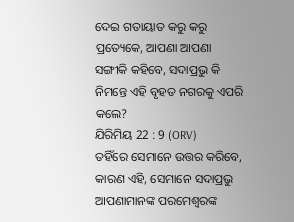ଦେଇ ଗତାୟାତ କରୁ କରୁ ପ୍ରତ୍ୟେକେ, ଆପଣା ଆପଣା ସଙ୍ଗୀକି କହିବେ, ସଦାପ୍ରଭୁ କି ନିମନ୍ତେ ଏହି ବୃହତ ନଗରକୁ ଏପରି କଲେ?
ଯିରିମିୟ 22 : 9 (ORV)
ତହିଁରେ ସେମାନେ ଉତ୍ତର କରିବେ, କାରଣ ଏହି, ସେମାନେ ସଦାପ୍ରଭୁ ଆପଣାମାନଙ୍କ ପରମେଶ୍ଵରଙ୍କ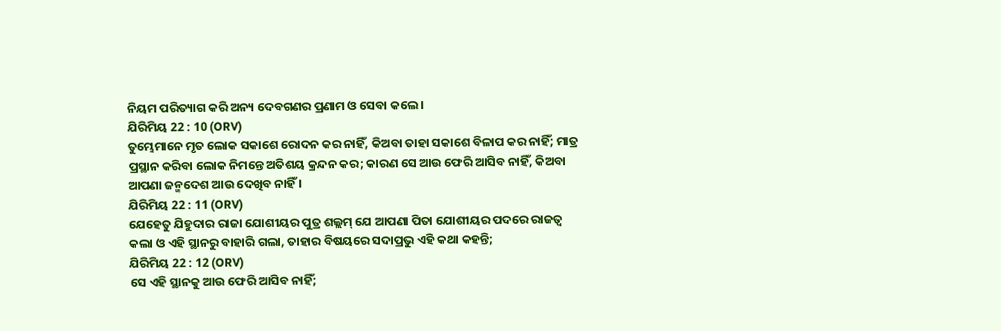ନିୟମ ପରିତ୍ୟାଗ କରି ଅନ୍ୟ ଦେବଗଣର ପ୍ରଣାମ ଓ ସେବା କଲେ ।
ଯିରିମିୟ 22 : 10 (ORV)
ତୁମ୍ଭେମାନେ ମୃତ ଲୋକ ସକାଶେ ରୋଦନ କର ନାହିଁ, କିଅବା ତାହା ସକାଶେ ବିଳାପ କର ନାହିଁ; ମାତ୍ର ପ୍ରସ୍ଥାନ କରିବା ଲୋକ ନିମନ୍ତେ ଅତିଶୟ କ୍ରନ୍ଦନ କର; କାରଣ ସେ ଆଉ ଫେରି ଆସିବ ନାହିଁ, କିଅବା ଆପଣା ଜନ୍ମଦେଶ ଆଉ ଦେଖିବ ନାହିଁ ।
ଯିରିମିୟ 22 : 11 (ORV)
ଯେହେତୁ ଯିହୁଦାର ରାଜା ଯୋଶୀୟର ପୁତ୍ର ଶଲ୍ଲମ୍ ଯେ ଆପଣା ପିତା ଯୋଶୀୟର ପଦରେ ରାଜତ୍ଵ କଲା ଓ ଏହି ସ୍ଥାନରୁ ବାହାରି ଗଲା, ତାହାର ବିଷୟରେ ସଦାପ୍ରଭୁ ଏହି କଥା କହନ୍ତି;
ଯିରିମିୟ 22 : 12 (ORV)
ସେ ଏହି ସ୍ଥାନକୁ ଆଉ ଫେରି ଆସିବ ନାହିଁ;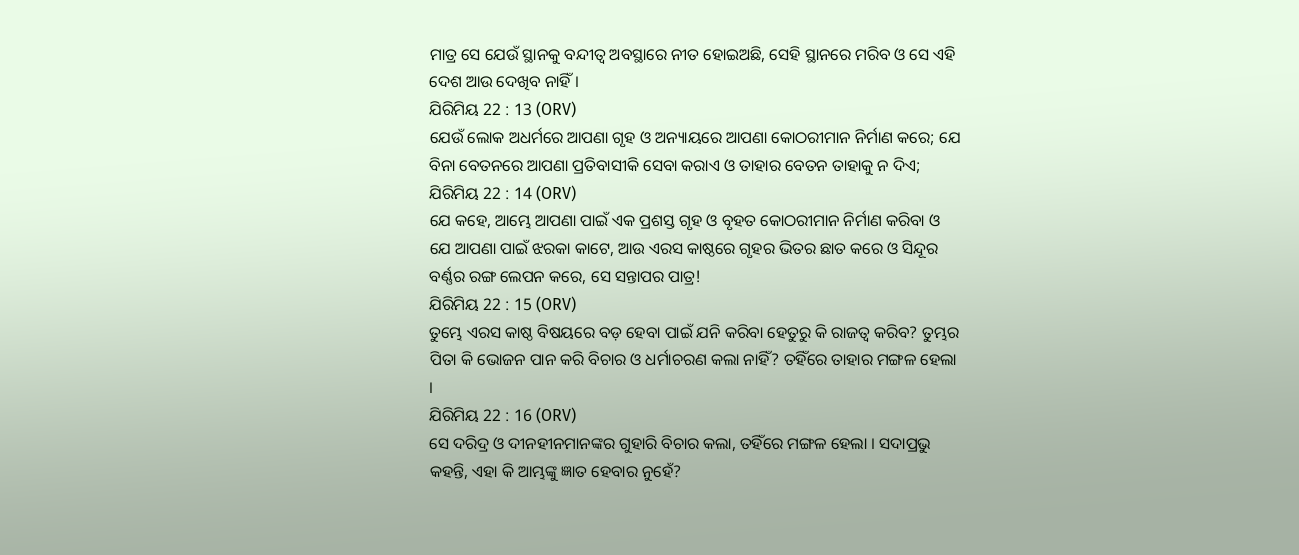ମାତ୍ର ସେ ଯେଉଁ ସ୍ଥାନକୁ ବନ୍ଦୀତ୍ଵ ଅବସ୍ଥାରେ ନୀତ ହୋଇଅଛି, ସେହି ସ୍ଥାନରେ ମରିବ ଓ ସେ ଏହି ଦେଶ ଆଉ ଦେଖିବ ନାହିଁ ।
ଯିରିମିୟ 22 : 13 (ORV)
ଯେଉଁ ଲୋକ ଅଧର୍ମରେ ଆପଣା ଗୃହ ଓ ଅନ୍ୟାୟରେ ଆପଣା କୋଠରୀମାନ ନିର୍ମାଣ କରେ; ଯେ ବିନା ବେତନରେ ଆପଣା ପ୍ରତିବାସୀକି ସେବା କରାଏ ଓ ତାହାର ବେତନ ତାହାକୁ ନ ଦିଏ;
ଯିରିମିୟ 22 : 14 (ORV)
ଯେ କହେ, ଆମ୍ଭେ ଆପଣା ପାଇଁ ଏକ ପ୍ରଶସ୍ତ ଗୃହ ଓ ବୃହତ କୋଠରୀମାନ ନିର୍ମାଣ କରିବା ଓ ଯେ ଆପଣା ପାଇଁ ଝରକା କାଟେ, ଆଉ ଏରସ କାଷ୍ଠରେ ଗୃହର ଭିତର ଛାତ କରେ ଓ ସିନ୍ଦୂର ବର୍ଣ୍ଣର ରଙ୍ଗ ଲେପନ କରେ, ସେ ସନ୍ତାପର ପାତ୍ର!
ଯିରିମିୟ 22 : 15 (ORV)
ତୁମ୍ଭେ ଏରସ କାଷ୍ଠ ବିଷୟରେ ବଡ଼ ହେବା ପାଇଁ ଯନି କରିବା ହେତୁରୁ କି ରାଜତ୍ଵ କରିବ? ତୁମ୍ଭର ପିତା କି ଭୋଜନ ପାନ କରି ବିଚାର ଓ ଧର୍ମାଚରଣ କଲା ନାହିଁ? ତହିଁରେ ତାହାର ମଙ୍ଗଳ ହେଲା ।
ଯିରିମିୟ 22 : 16 (ORV)
ସେ ଦରିଦ୍ର ଓ ଦୀନହୀନମାନଙ୍କର ଗୁହାରି ବିଚାର କଲା, ତହିଁରେ ମଙ୍ଗଳ ହେଲା । ସଦାପ୍ରଭୁ କହନ୍ତି, ଏହା କି ଆମ୍ଭଙ୍କୁ ଜ୍ଞାତ ହେବାର ନୁହେଁ?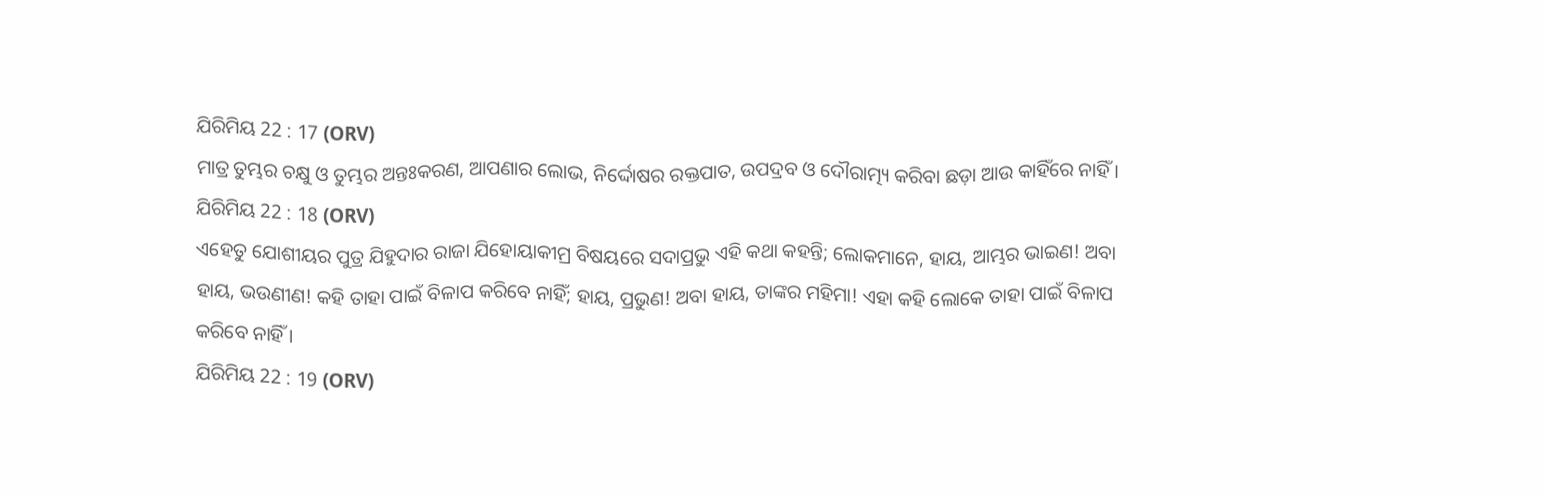ଯିରିମିୟ 22 : 17 (ORV)
ମାତ୍ର ତୁମ୍ଭର ଚକ୍ଷୁ ଓ ତୁମ୍ଭର ଅନ୍ତଃକରଣ, ଆପଣାର ଲୋଭ, ନିର୍ଦ୍ଦୋଷର ରକ୍ତପାତ, ଉପଦ୍ରବ ଓ ଦୌରାତ୍ମ୍ୟ କରିବା ଛଡ଼ା ଆଉ କାହିଁରେ ନାହିଁ ।
ଯିରିମିୟ 22 : 18 (ORV)
ଏହେତୁ ଯୋଶୀୟର ପୁତ୍ର ଯିହୁଦାର ରାଜା ଯିହୋୟାକୀମ୍ର ବିଷୟରେ ସଦାପ୍ରଭୁ ଏହି କଥା କହନ୍ତି; ଲୋକମାନେ, ହାୟ, ଆମ୍ଭର ଭାଇଣ! ଅବା ହାୟ, ଭଉଣୀଣ! କହି ତାହା ପାଇଁ ବିଳାପ କରିବେ ନାହିଁ; ହାୟ, ପ୍ରଭୁଣ! ଅବା ହାୟ, ତାଙ୍କର ମହିମା! ଏହା କହି ଲୋକେ ତାହା ପାଇଁ ବିଳାପ କରିବେ ନାହିଁ ।
ଯିରିମିୟ 22 : 19 (ORV)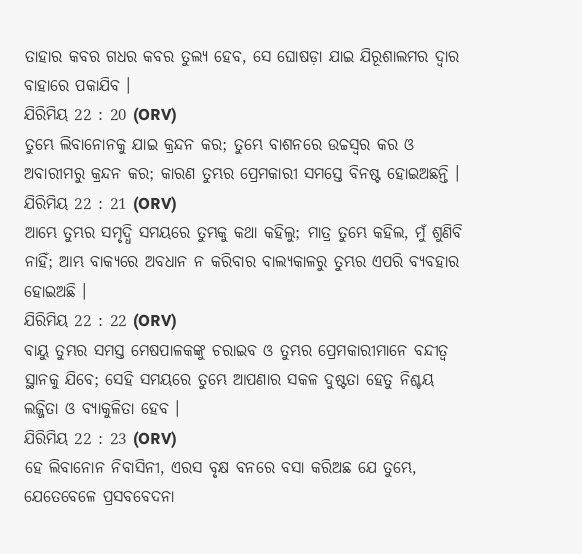ତାହାର କବର ଗଧର କବର ତୁଲ୍ୟ ହେବ, ସେ ଘୋଷଡ଼ା ଯାଇ ଯିରୂଶାଲମର ଦ୍ଵାର ବାହାରେ ପକାଯିବ ।
ଯିରିମିୟ 22 : 20 (ORV)
ତୁମ୍ଭେ ଲିବାନୋନକୁ ଯାଇ କ୍ରନ୍ଦନ କର; ତୁମ୍ଭେ ବାଶନରେ ଉଚ୍ଚସ୍ଵର କର ଓ ଅବାରୀମରୁ କ୍ରନ୍ଦନ କର; କାରଣ ତୁମ୍ଭର ପ୍ରେମକାରୀ ସମସ୍ତେ ବିନଷ୍ଟ ହୋଇଅଛନ୍ତି ।
ଯିରିମିୟ 22 : 21 (ORV)
ଆମ୍ଭେ ତୁମ୍ଭର ସମୃଦ୍ଧି ସମୟରେ ତୁମ୍ଭକୁ କଥା କହିଲୁ; ମାତ୍ର ତୁମ୍ଭେ କହିଲ, ମୁଁ ଶୁଣିବି ନାହିଁ; ଆମ୍ଭ ବାକ୍ୟରେ ଅବଧାନ ନ କରିବାର ବାଲ୍ୟକାଳରୁ ତୁମ୍ଭର ଏପରି ବ୍ୟବହାର ହୋଇଅଛି ।
ଯିରିମିୟ 22 : 22 (ORV)
ବାୟୁ ତୁମ୍ଭର ସମସ୍ତ ମେଷପାଳକଙ୍କୁ ଚରାଇବ ଓ ତୁମ୍ଭର ପ୍ରେମକାରୀମାନେ ବନ୍ଦୀତ୍ଵ ସ୍ଥାନକୁ ଯିବେ; ସେହି ସମୟରେ ତୁମ୍ଭେ ଆପଣାର ସକଳ ଦୁଷ୍ଟତା ହେତୁ ନିଶ୍ଚୟ ଲଜ୍ଜିତା ଓ ବ୍ୟାକୁଳିତା ହେବ ।
ଯିରିମିୟ 22 : 23 (ORV)
ହେ ଲିବାନୋନ ନିବାସିନୀ, ଏରସ ବୃକ୍ଷ ବନରେ ବସା କରିଅଛ ଯେ ତୁମ୍ଭେ, ଯେତେବେଳେ ପ୍ରସବବେଦନା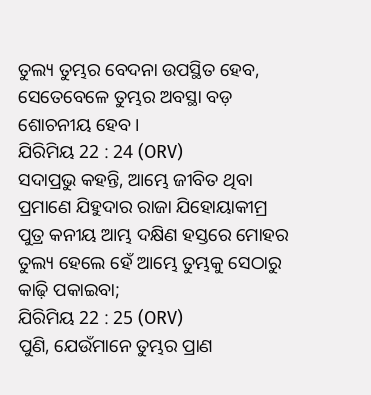ତୁଲ୍ୟ ତୁମ୍ଭର ବେଦନା ଉପସ୍ଥିତ ହେବ, ସେତେବେଳେ ତୁମ୍ଭର ଅବସ୍ଥା ବଡ଼ ଶୋଚନୀୟ ହେବ ।
ଯିରିମିୟ 22 : 24 (ORV)
ସଦାପ୍ରଭୁ କହନ୍ତି, ଆମ୍ଭେ ଜୀବିତ ଥିବା ପ୍ରମାଣେ ଯିହୁଦାର ରାଜା ଯିହୋୟାକୀମ୍ର ପୁତ୍ର କନୀୟ ଆମ୍ଭ ଦକ୍ଷିଣ ହସ୍ତରେ ମୋହର ତୁଲ୍ୟ ହେଲେ ହେଁ ଆମ୍ଭେ ତୁମ୍ଭକୁ ସେଠାରୁ କାଢ଼ି ପକାଇବା;
ଯିରିମିୟ 22 : 25 (ORV)
ପୁଣି, ଯେଉଁମାନେ ତୁମ୍ଭର ପ୍ରାଣ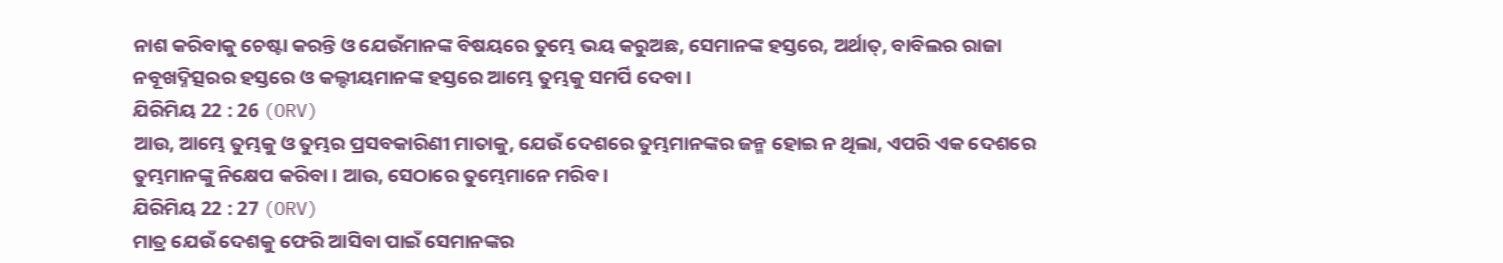ନାଶ କରିବାକୁ ଚେଷ୍ଟା କରନ୍ତି ଓ ଯେଉଁମାନଙ୍କ ବିଷୟରେ ତୁମ୍ଭେ ଭୟ କରୁଅଛ, ସେମାନଙ୍କ ହସ୍ତରେ, ଅର୍ଥାତ୍, ବାବିଲର ରାଜା ନବୂଖଦ୍ନିତ୍ସରର ହସ୍ତରେ ଓ କଲ୍ଦୀୟମାନଙ୍କ ହସ୍ତରେ ଆମ୍ଭେ ତୁମ୍ଭକୁ ସମର୍ପି ଦେବା ।
ଯିରିମିୟ 22 : 26 (ORV)
ଆଉ, ଆମ୍ଭେ ତୁମ୍ଭକୁ ଓ ତୁମ୍ଭର ପ୍ରସବକାରିଣୀ ମାତାକୁ, ଯେଉଁ ଦେଶରେ ତୁମ୍ଭମାନଙ୍କର ଜନ୍ମ ହୋଇ ନ ଥିଲା, ଏପରି ଏକ ଦେଶରେ ତୁମ୍ଭମାନଙ୍କୁ ନିକ୍ଷେପ କରିବା । ଆଉ, ସେଠାରେ ତୁମ୍ଭେମାନେ ମରିବ ।
ଯିରିମିୟ 22 : 27 (ORV)
ମାତ୍ର ଯେଉଁ ଦେଶକୁ ଫେରି ଆସିବା ପାଇଁ ସେମାନଙ୍କର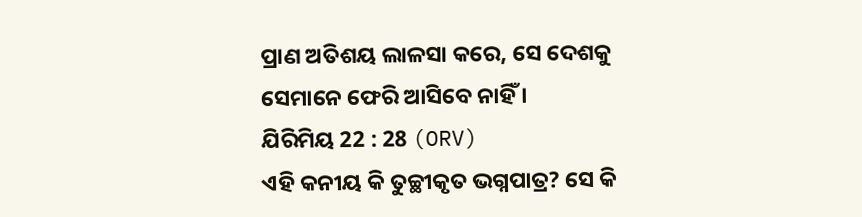ପ୍ରାଣ ଅତିଶୟ ଲାଳସା କରେ, ସେ ଦେଶକୁ ସେମାନେ ଫେରି ଆସିବେ ନାହିଁ ।
ଯିରିମିୟ 22 : 28 (ORV)
ଏହି କନୀୟ କି ତୁଚ୍ଛୀକୃତ ଭଗ୍ନପାତ୍ର? ସେ କି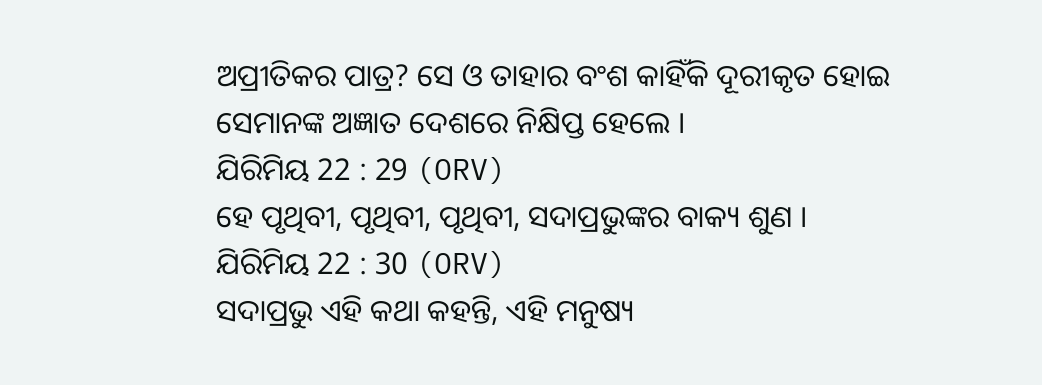ଅପ୍ରୀତିକର ପାତ୍ର? ସେ ଓ ତାହାର ବଂଶ କାହିଁକି ଦୂରୀକୃତ ହୋଇ ସେମାନଙ୍କ ଅଜ୍ଞାତ ଦେଶରେ ନିକ୍ଷିପ୍ତ ହେଲେ ।
ଯିରିମିୟ 22 : 29 (ORV)
ହେ ପୃଥିବୀ, ପୃଥିବୀ, ପୃଥିବୀ, ସଦାପ୍ରଭୁଙ୍କର ବାକ୍ୟ ଶୁଣ ।
ଯିରିମିୟ 22 : 30 (ORV)
ସଦାପ୍ରଭୁ ଏହି କଥା କହନ୍ତି, ଏହି ମନୁଷ୍ୟ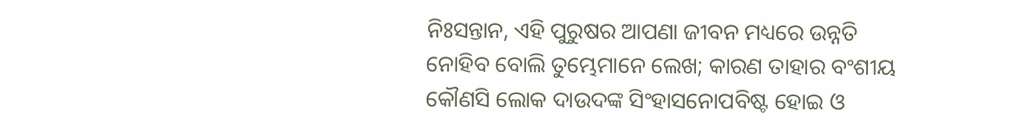ନିଃସନ୍ତାନ, ଏହି ପୁରୁଷର ଆପଣା ଜୀବନ ମଧ୍ୟରେ ଉନ୍ନତି ନୋହିବ ବୋଲି ତୁମ୍ଭେମାନେ ଲେଖ; କାରଣ ତାହାର ବଂଶୀୟ କୌଣସି ଲୋକ ଦାଉଦଙ୍କ ସିଂହାସନୋପବିଷ୍ଟ ହୋଇ ଓ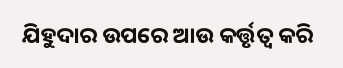ଯିହୁଦାର ଉପରେ ଆଉ କର୍ତ୍ତୃତ୍ଵ କରି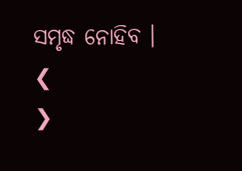ସମୃଦ୍ଧ ନୋହିବ ।
❮
❯